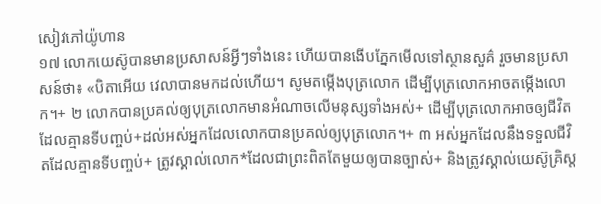សៀវភៅយ៉ូហាន
១៧ លោកយេស៊ូបានមានប្រសាសន៍អ្វីៗទាំងនេះ ហើយបានងើបភ្នែកមើលទៅស្ថានសួគ៌ រួចមានប្រសាសន៍ថា៖ «បិតាអើយ វេលាបានមកដល់ហើយ។ សូមតម្កើងបុត្រលោក ដើម្បីបុត្រលោកអាចតម្កើងលោក។+ ២ លោកបានប្រគល់ឲ្យបុត្រលោកមានអំណាចលើមនុស្សទាំងអស់+ ដើម្បីបុត្រលោកអាចឲ្យជីវិតដែលគ្មានទីបញ្ចប់+ដល់អស់អ្នកដែលលោកបានប្រគល់ឲ្យបុត្រលោក។+ ៣ អស់អ្នកដែលនឹងទទួលជីវិតដែលគ្មានទីបញ្ចប់+ ត្រូវស្គាល់លោក*ដែលជាព្រះពិតតែមួយឲ្យបានច្បាស់+ និងត្រូវស្គាល់យេស៊ូគ្រិស្ត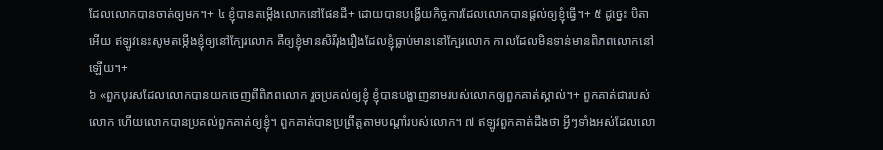ដែលលោកបានចាត់ឲ្យមក។+ ៤ ខ្ញុំបានតម្កើងលោកនៅផែនដី+ ដោយបានបង្ហើយកិច្ចការដែលលោកបានផ្ដល់ឲ្យខ្ញុំធ្វើ។+ ៥ ដូច្នេះ បិតាអើយ ឥឡូវនេះសូមតម្កើងខ្ញុំឲ្យនៅក្បែរលោក គឺឲ្យខ្ញុំមានសិរីរុងរឿងដែលខ្ញុំធ្លាប់មាននៅក្បែរលោក កាលដែលមិនទាន់មានពិភពលោកនៅឡើយ។+
៦ «ពួកបុរសដែលលោកបានយកចេញពីពិភពលោក រួចប្រគល់ឲ្យខ្ញុំ ខ្ញុំបានបង្ហាញនាមរបស់លោកឲ្យពួកគាត់ស្គាល់។+ ពួកគាត់ជារបស់លោក ហើយលោកបានប្រគល់ពួកគាត់ឲ្យខ្ញុំ។ ពួកគាត់បានប្រព្រឹត្តតាមបណ្ដាំរបស់លោក។ ៧ ឥឡូវពួកគាត់ដឹងថា អ្វីៗទាំងអស់ដែលលោ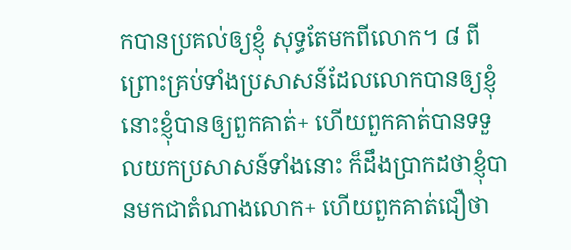កបានប្រគល់ឲ្យខ្ញុំ សុទ្ធតែមកពីលោក។ ៨ ពីព្រោះគ្រប់ទាំងប្រសាសន៍ដែលលោកបានឲ្យខ្ញុំ នោះខ្ញុំបានឲ្យពួកគាត់+ ហើយពួកគាត់បានទទួលយកប្រសាសន៍ទាំងនោះ ក៏ដឹងប្រាកដថាខ្ញុំបានមកជាតំណាងលោក+ ហើយពួកគាត់ជឿថា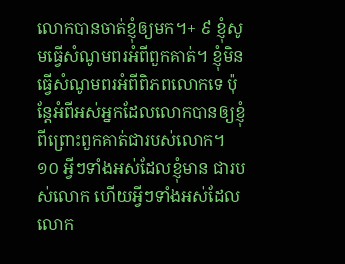លោកបានចាត់ខ្ញុំឲ្យមក។+ ៩ ខ្ញុំសូមធ្វើសំណូមពរអំពីពួកគាត់។ ខ្ញុំមិនធ្វើសំណូមពរអំពីពិភពលោកទេ ប៉ុន្តែអំពីអស់អ្នកដែលលោកបានឲ្យខ្ញុំ ពីព្រោះពួកគាត់ជារបស់លោក។ ១០ អ្វីៗទាំងអស់ដែលខ្ញុំមាន ជារបស់លោក ហើយអ្វីៗទាំងអស់ដែលលោក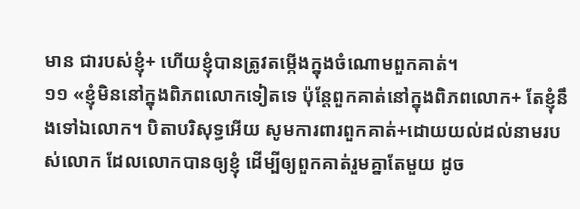មាន ជារបស់ខ្ញុំ+ ហើយខ្ញុំបានត្រូវតម្កើងក្នុងចំណោមពួកគាត់។
១១ «ខ្ញុំមិននៅក្នុងពិភពលោកទៀតទេ ប៉ុន្តែពួកគាត់នៅក្នុងពិភពលោក+ តែខ្ញុំនឹងទៅឯលោក។ បិតាបរិសុទ្ធអើយ សូមការពារពួកគាត់+ដោយយល់ដល់នាមរបស់លោក ដែលលោកបានឲ្យខ្ញុំ ដើម្បីឲ្យពួកគាត់រួមគ្នាតែមួយ ដូច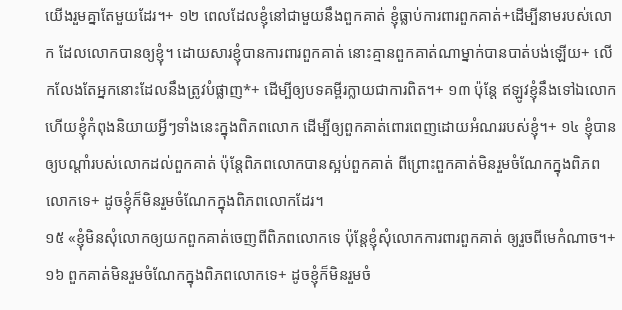យើងរួមគ្នាតែមួយដែរ។+ ១២ ពេលដែលខ្ញុំនៅជាមួយនឹងពួកគាត់ ខ្ញុំធ្លាប់ការពារពួកគាត់+ដើម្បីនាមរបស់លោក ដែលលោកបានឲ្យខ្ញុំ។ ដោយសារខ្ញុំបានការពារពួកគាត់ នោះគ្មានពួកគាត់ណាម្នាក់បានបាត់បង់ឡើយ+ លើកលែងតែអ្នកនោះដែលនឹងត្រូវបំផ្លាញ*+ ដើម្បីឲ្យបទគម្ពីរក្លាយជាការពិត។+ ១៣ ប៉ុន្តែ ឥឡូវខ្ញុំនឹងទៅឯលោក ហើយខ្ញុំកំពុងនិយាយអ្វីៗទាំងនេះក្នុងពិភពលោក ដើម្បីឲ្យពួកគាត់ពោរពេញដោយអំណររបស់ខ្ញុំ។+ ១៤ ខ្ញុំបានឲ្យបណ្ដាំរបស់លោកដល់ពួកគាត់ ប៉ុន្តែពិភពលោកបានស្អប់ពួកគាត់ ពីព្រោះពួកគាត់មិនរួមចំណែកក្នុងពិភពលោកទេ+ ដូចខ្ញុំក៏មិនរួមចំណែកក្នុងពិភពលោកដែរ។
១៥ «ខ្ញុំមិនសុំលោកឲ្យយកពួកគាត់ចេញពីពិភពលោកទេ ប៉ុន្តែខ្ញុំសុំលោកការពារពួកគាត់ ឲ្យរួចពីមេកំណាច។+ ១៦ ពួកគាត់មិនរួមចំណែកក្នុងពិភពលោកទេ+ ដូចខ្ញុំក៏មិនរួមចំ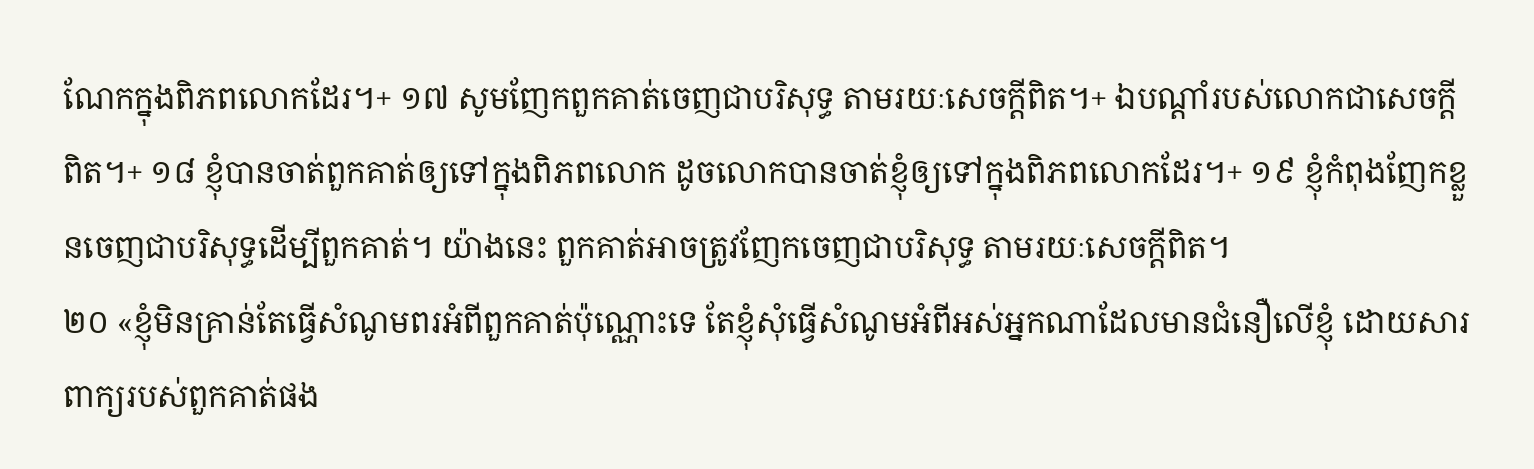ណែកក្នុងពិភពលោកដែរ។+ ១៧ សូមញែកពួកគាត់ចេញជាបរិសុទ្ធ តាមរយៈសេចក្ដីពិត។+ ឯបណ្ដាំរបស់លោកជាសេចក្ដីពិត។+ ១៨ ខ្ញុំបានចាត់ពួកគាត់ឲ្យទៅក្នុងពិភពលោក ដូចលោកបានចាត់ខ្ញុំឲ្យទៅក្នុងពិភពលោកដែរ។+ ១៩ ខ្ញុំកំពុងញែកខ្លួនចេញជាបរិសុទ្ធដើម្បីពួកគាត់។ យ៉ាងនេះ ពួកគាត់អាចត្រូវញែកចេញជាបរិសុទ្ធ តាមរយៈសេចក្ដីពិត។
២០ «ខ្ញុំមិនគ្រាន់តែធ្វើសំណូមពរអំពីពួកគាត់ប៉ុណ្ណោះទេ តែខ្ញុំសុំធ្វើសំណូមអំពីអស់អ្នកណាដែលមានជំនឿលើខ្ញុំ ដោយសារពាក្យរបស់ពួកគាត់ផង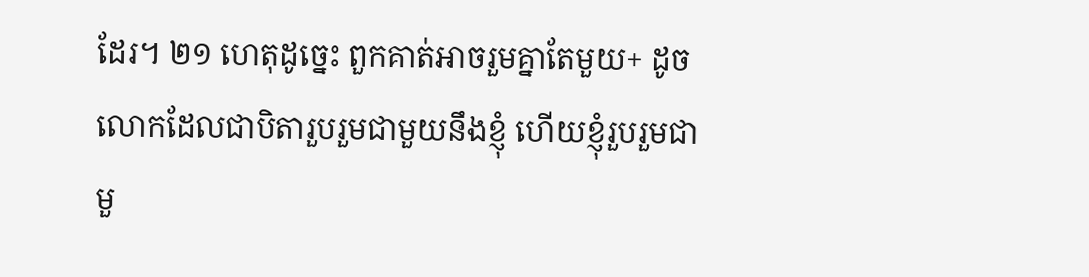ដែរ។ ២១ ហេតុដូច្នេះ ពួកគាត់អាចរួមគ្នាតែមួយ+ ដូចលោកដែលជាបិតារួបរួមជាមួយនឹងខ្ញុំ ហើយខ្ញុំរួបរួមជាមួ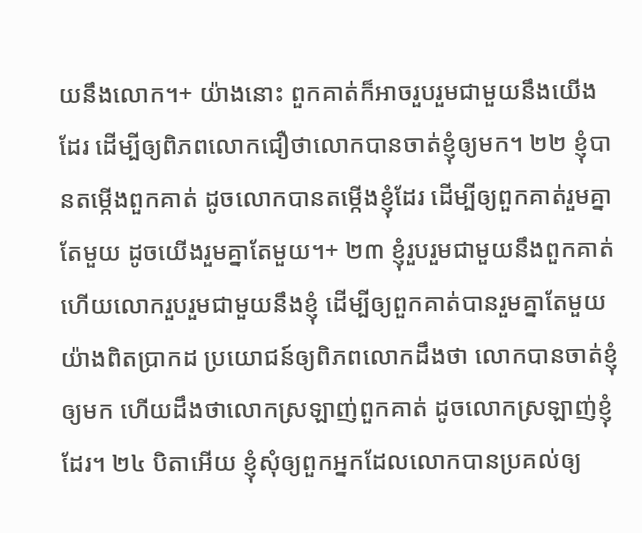យនឹងលោក។+ យ៉ាងនោះ ពួកគាត់ក៏អាចរួបរួមជាមួយនឹងយើងដែរ ដើម្បីឲ្យពិភពលោកជឿថាលោកបានចាត់ខ្ញុំឲ្យមក។ ២២ ខ្ញុំបានតម្កើងពួកគាត់ ដូចលោកបានតម្កើងខ្ញុំដែរ ដើម្បីឲ្យពួកគាត់រួមគ្នាតែមួយ ដូចយើងរួមគ្នាតែមួយ។+ ២៣ ខ្ញុំរួបរួមជាមួយនឹងពួកគាត់ ហើយលោករួបរួមជាមួយនឹងខ្ញុំ ដើម្បីឲ្យពួកគាត់បានរួមគ្នាតែមួយយ៉ាងពិតប្រាកដ ប្រយោជន៍ឲ្យពិភពលោកដឹងថា លោកបានចាត់ខ្ញុំឲ្យមក ហើយដឹងថាលោកស្រឡាញ់ពួកគាត់ ដូចលោកស្រឡាញ់ខ្ញុំដែរ។ ២៤ បិតាអើយ ខ្ញុំសុំឲ្យពួកអ្នកដែលលោកបានប្រគល់ឲ្យ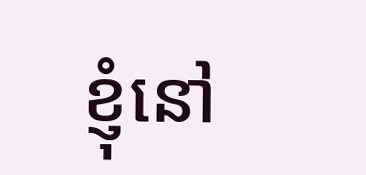ខ្ញុំនៅ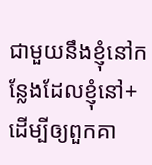ជាមួយនឹងខ្ញុំនៅកន្លែងដែលខ្ញុំនៅ+ ដើម្បីឲ្យពួកគា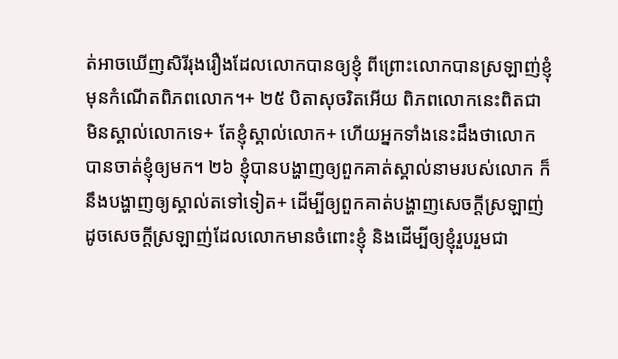ត់អាចឃើញសិរីរុងរឿងដែលលោកបានឲ្យខ្ញុំ ពីព្រោះលោកបានស្រឡាញ់ខ្ញុំមុនកំណើតពិភពលោក។+ ២៥ បិតាសុចរិតអើយ ពិភពលោកនេះពិតជាមិនស្គាល់លោកទេ+ តែខ្ញុំស្គាល់លោក+ ហើយអ្នកទាំងនេះដឹងថាលោកបានចាត់ខ្ញុំឲ្យមក។ ២៦ ខ្ញុំបានបង្ហាញឲ្យពួកគាត់ស្គាល់នាមរបស់លោក ក៏នឹងបង្ហាញឲ្យស្គាល់តទៅទៀត+ ដើម្បីឲ្យពួកគាត់បង្ហាញសេចក្ដីស្រឡាញ់ដូចសេចក្ដីស្រឡាញ់ដែលលោកមានចំពោះខ្ញុំ និងដើម្បីឲ្យខ្ញុំរួបរួមជា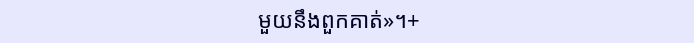មួយនឹងពួកគាត់»។+